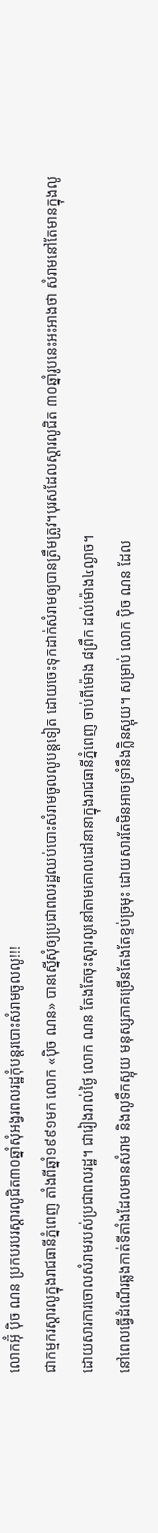លោកអ៊ុំ ប៉ិច ណន ប្រកបរបរស្ដារលូជិត៣០ឆ្នាំសុំអង្វរពលរដ្ឋកុំបន្តរបោះសំរាមចូលលូ!!!
ជាកម្មករស្ដារលូក្នុងរាជធានីភ្នំពេញ តាំងពីឆ្នាំ១៩៩១មក លោក «ប៉ិច ណន» បានស្នើសុំឲ្យប្រជាពលរដ្ឋឈប់បោះសំរាមចូលលូបន្តទៀត ដោយចេះទុកដាក់សំរាមឲ្យបានត្រឹមត្រូវ។បុរសដែលស្ដារលូជិត ៣០ឆ្នាំរូបនេះអះអាងថា សំរាមនៅតែមានក្នុងលូ ដោយសារការចោលសំរាមរបស់ប្រជាពលរដ្ឋ។ ជារៀងរាល់ថ្ងៃ លោក ណន តែងតែចុះស្ដារលូនៅតាមគោលដៅនានាក្នុងរាជធានីភ្នំពេញ ចាប់ពីម៉ោង ៨ព្រឹក ដល់ម៉ោង៤ល្ងាច។
នៅពេលធ្វើដំណើរឆ្លងកាត់ទីតាំងដែលមានសំរាម និងលូទឹកស្អុយ មនុស្សភាគច្រើនតែងតែខ្ទប់ច្រមុះ ដោយសារតែមិនអាចទ្រាំនឹងក្លិនស្អុយ។ សម្រាប់ លោក ប៉ិច ណន ដែល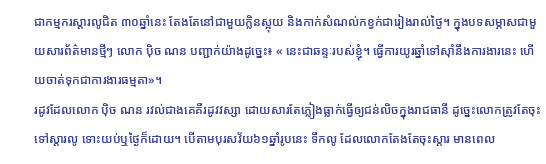ជាកម្មករស្ដារលូជិត ៣០ឆ្នាំនេះ តែងតែនៅជាមួយក្លិនស្អុយ និងកាក់សំណល់កខ្វក់ជារៀងរាល់ថ្ងៃ។ ក្នុងបទសម្ភាសជាមួយសារព័ត៌មានថ្មីៗ លោក ប៉ិច ណន បញ្ជាក់យ៉ាងដូច្នេះ៖ « នេះជាឆន្ទៈរបស់ខ្ញុំ។ ធ្វើការយូរឆ្នាំទៅស៊ាំនឹងការងារនេះ ហើយចាត់ទុកជាការងារធម្មតា»។
រដូវដែលលោក ប៉ិច ណន រវល់ជាងគេគឺរដូវវស្សា ដោយសារតែភ្លៀងធ្លាក់ធ្វើឲ្យជន់លិចក្នុងរាជធានី ដូច្នេះលោកត្រូវតែចុះទៅស្ដារលូ ទោះយប់ឬថ្ងៃក៏ដោយ។ បើតាមបុរសវ័យ៦១ឆ្នាំរូបនេះ ទឹកលូ ដែលលោកតែងតែចុះស្ដារ មានពេល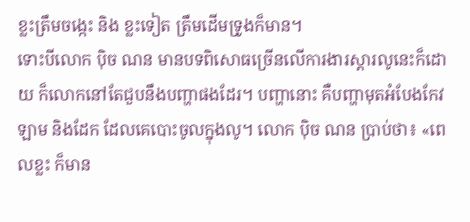ខ្លះត្រឹមចង្កេះ និង ខ្លះទៀត ត្រឹមដើមទ្រូងក៏មាន។
ទោះបីលោក ប៉ិច ណន មានបទពិសោធច្រើនលើការងារស្ដារលូនេះក៏ដោយ ក៏លោកនៅតែជួបនឹងបញ្ហាផងដែរ។ បញ្ហានោះ គឺបញ្ហាមុតអំបែងកែវ ឡាម និងដែក ដែលគេបោះចូលក្នុងលូ។ លោក ប៉ិច ណន ប្រាប់ថា៖ «ពេលខ្លះ ក៏មាន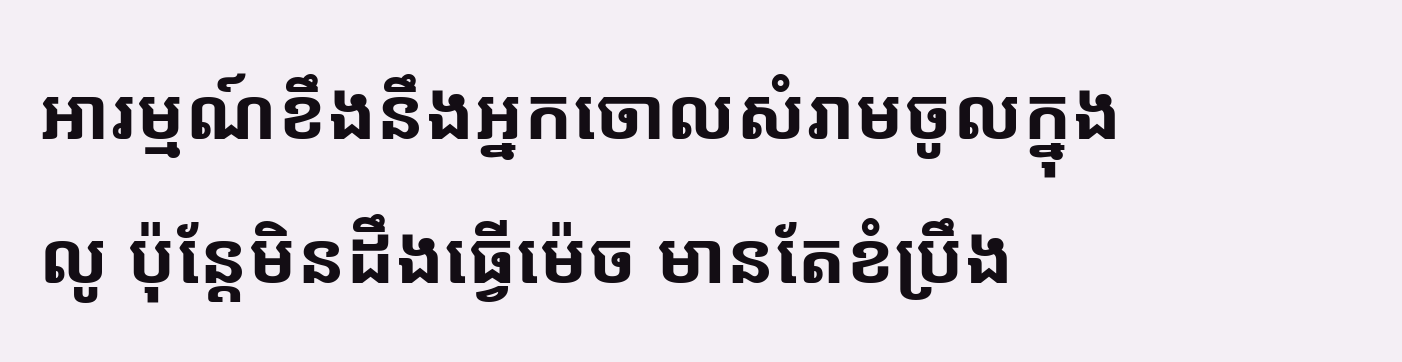អារម្មណ៍ខឹងនឹងអ្នកចោលសំរាមចូលក្នុងលូ ប៉ុន្តែមិនដឹងធ្វើម៉េច មានតែខំប្រឹង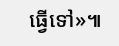ធ្វើទៅ»៕